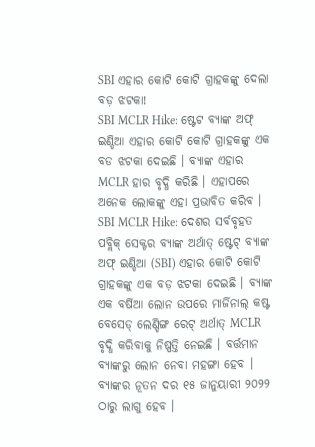SBI ଏହାର କୋଟି କୋଟି ଗ୍ରାହକଙ୍କୁ ଦେଲା ବଡ଼ ଝଟକା!
SBI MCLR Hike: ଷ୍ଟେଟ ବ୍ୟାଙ୍କ ଅଫ୍ ଇଣ୍ଡିଆ ଏହାର କୋଟି କୋଟି ଗ୍ରାହକଙ୍କୁ ଏକ ବଡ ଝଟକା ଦେଇଛି । ବ୍ୟାଙ୍କ ଏହାର MCLR ହାର ବୃଦ୍ଧି କରିଛି । ଏହାପରେ ଅନେକ ଲୋକଙ୍କୁ ଏହା ପ୍ରଭାବିତ କରିବ ।
SBI MCLR Hike: ଦେଶର ସର୍ବବୃହତ ପବ୍ଲିକ୍ ସେକ୍ଟର ବ୍ୟାଙ୍କ ଅର୍ଥାତ୍ ଷ୍ଟେଟ୍ ବ୍ୟାଙ୍କ ଅଫ୍ ଇଣ୍ଡିଆ (SBI) ଏହାର କୋଟି କୋଟି ଗ୍ରାହକଙ୍କୁ ଏକ ବଡ଼ ଝଟକା ଦେଇଛି । ବ୍ୟାଙ୍କ ଏକ ବର୍ଷିଆ ଲୋନ ଉପରେ ମାର୍ଜିନାଲ୍ କଷ୍ଟ ବେସେଡ୍ ଲେଣ୍ଡିଙ୍ଗ ରେଟ୍ ଅର୍ଥାତ୍ MCLR ବୃଦ୍ଧି କରିବାକୁ ନିଷ୍ପତ୍ତି ନେଇଛି । ବର୍ତ୍ତମାନ ବ୍ୟାଙ୍କରୁ ଲୋନ ନେବା ମହଙ୍ଗା ହେବ । ବ୍ୟାଙ୍କର ନୂତନ ଦର ୧୫ ଜାନୁୟାରୀ ୨୦୨୨ ଠାରୁ ଲାଗୁ ହେବ ।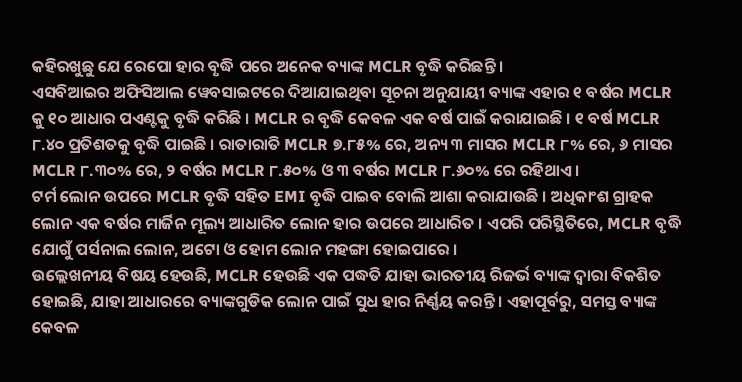କହିରଖୁଛୁ ଯେ ରେପୋ ହାର ବୃଦ୍ଧି ପରେ ଅନେକ ବ୍ୟାଙ୍କ MCLR ବୃଦ୍ଧି କରିଛନ୍ତି ।
ଏସବିଆଇର ଅଫିସିଆଲ ୱେବସାଇଟରେ ଦିଆଯାଇଥିବା ସୂଚନା ଅନୁଯାୟୀ ବ୍ୟାଙ୍କ ଏହାର ୧ ବର୍ଷର MCLR କୁ ୧୦ ଆଧାର ପଏଣ୍ଟକୁ ବୃଦ୍ଧି କରିଛି । MCLR ର ବୃଦ୍ଧି କେବଳ ଏକ ବର୍ଷ ପାଇଁ କରାଯାଇଛି । ୧ ବର୍ଷ MCLR ୮.୪୦ ପ୍ରତିଶତକୁ ବୃଦ୍ଧି ପାଇଛି । ରାତାରାତି MCLR ୭.୮୫% ରେ, ଅନ୍ୟ ୩ ମାସର MCLR ୮% ରେ, ୬ ମାସର MCLR ୮.୩୦% ରେ, ୨ ବର୍ଷର MCLR ୮.୫୦% ଓ ୩ ବର୍ଷର MCLR ୮.୬୦% ରେ ରହିଥାଏ ।
ଟର୍ମ ଲୋନ ଉପରେ MCLR ବୃଦ୍ଧି ସହିତ EMI ବୃଦ୍ଧି ପାଇବ ବୋଲି ଆଶା କରାଯାଉଛି । ଅଧିକାଂଶ ଗ୍ରାହକ ଲୋନ ଏକ ବର୍ଷର ମାର୍ଜିନ ମୂଲ୍ୟ ଆଧାରିତ ଲୋନ ହାର ଉପରେ ଆଧାରିତ । ଏପରି ପରିସ୍ଥିତିରେ, MCLR ବୃଦ୍ଧି ଯୋଗୁଁ ପର୍ସନାଲ ଲୋନ, ଅଟୋ ଓ ହୋମ ଲୋନ ମହଙ୍ଗା ହୋଇପାରେ ।
ଉଲ୍ଲେଖନୀୟ ବିଷୟ ହେଉଛି, MCLR ହେଉଛି ଏକ ପଦ୍ଧତି ଯାହା ଭାରତୀୟ ରିଜର୍ଭ ବ୍ୟାଙ୍କ ଦ୍ୱାରା ବିକଶିତ ହୋଇଛି, ଯାହା ଆଧାରରେ ବ୍ୟାଙ୍କଗୁଡିକ ଲୋନ ପାଇଁ ସୁଧ ହାର ନିର୍ଣ୍ଣୟ କରନ୍ତି । ଏହାପୂର୍ବରୁ, ସମସ୍ତ ବ୍ୟାଙ୍କ କେବଳ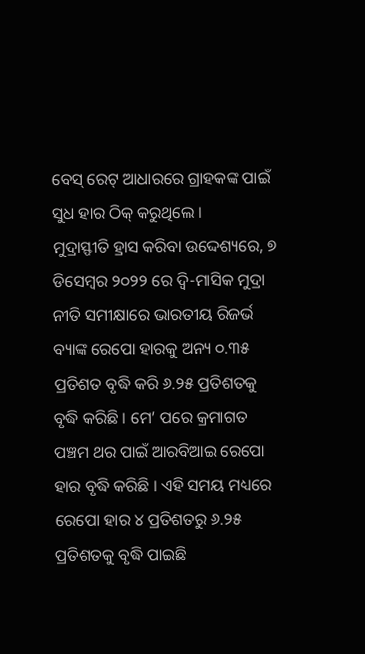ବେସ୍ ରେଟ୍ ଆଧାରରେ ଗ୍ରାହକଙ୍କ ପାଇଁ ସୁଧ ହାର ଠିକ୍ କରୁଥିଲେ ।
ମୁଦ୍ରାସ୍ଫୀତି ହ୍ରାସ କରିବା ଉଦ୍ଦେଶ୍ୟରେ, ୭ ଡିସେମ୍ବର ୨୦୨୨ ରେ ଦ୍ୱି-ମାସିକ ମୁଦ୍ରା ନୀତି ସମୀକ୍ଷାରେ ଭାରତୀୟ ରିଜର୍ଭ ବ୍ୟାଙ୍କ ରେପୋ ହାରକୁ ଅନ୍ୟ ୦.୩୫ ପ୍ରତିଶତ ବୃଦ୍ଧି କରି ୬.୨୫ ପ୍ରତିଶତକୁ ବୃଦ୍ଧି କରିଛି । ମେ’ ପରେ କ୍ରମାଗତ ପଞ୍ଚମ ଥର ପାଇଁ ଆରବିଆଇ ରେପୋ ହାର ବୃଦ୍ଧି କରିଛି । ଏହି ସମୟ ମଧ୍ୟରେ ରେପୋ ହାର ୪ ପ୍ରତିଶତରୁ ୬.୨୫ ପ୍ରତିଶତକୁ ବୃଦ୍ଧି ପାଇଛି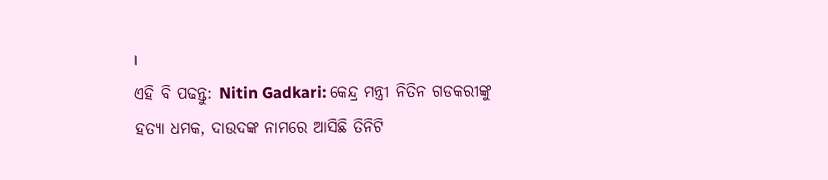।
ଏହି ବି ପଢନ୍ତୁ: Nitin Gadkari: କେନ୍ଦ୍ର ମନ୍ତ୍ରୀ ନିତିନ ଗଡକରୀଙ୍କୁ ହତ୍ୟା ଧମକ, ଦାଉଦଙ୍କ ନାମରେ ଆସିଛି ତିନିଟି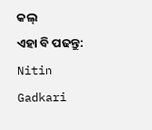କଲ୍
ଏହା ବି ପଢନ୍ତୁ: Nitin Gadkari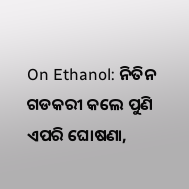On Ethanol: ନିତିନ ଗଡକରୀ କଲେ ପୁଣି ଏପରି ଘୋଷଣା,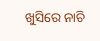ଖୁସିରେ ନାଚି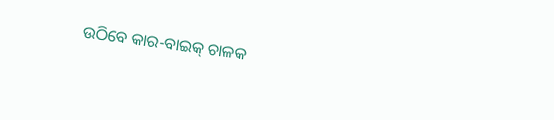ଉଠିବେ କାର-ବାଇକ୍ ଚାଳକ